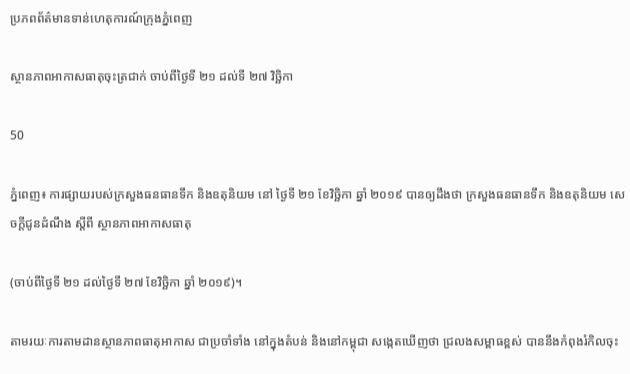ប្រភពព័ត៌មានទាន់ហេតុការណ៍ក្រុងភ្នំពេញ

ស្ថានភាពអាកាសធាតុចុះត្រជាក់ ចាប់ពីថ្ងៃទី ២១ ដល់ទី ២៧ វិច្ឆិកា

50

ភ្នំពេញ៖ ការផ្សាយរបស់ក្រសួងធនធានទឹក និងឧតុនិយម នៅ ថ្ងៃទី ២១ ខែវិច្ឆិកា ឆ្នាំ ២០១៩ បានឲ្យដឹងថា ក្រសួងធនធានទឹក និងឧតុនិយម សេចក្តីជូនដំណឹង ស្តីពី ស្ថានភាពអាកាសធាតុ

(ចាប់ពីថ្ងៃទី ២១ ដល់ថ្ងៃទី ២៧ ខែវិច្ឆិកា ឆ្នាំ ២០១៩)។

តាមរយៈការតាមដានស្ថានភាពធាតុអាកាស ជាប្រចាំទាំង នៅក្នុងតំបន់ និងនៅកម្ពុជា សង្កេតឃើញថា ជ្រលងសម្ពាធខ្ពស់ បាននឹងកំពុងរំកិលចុះ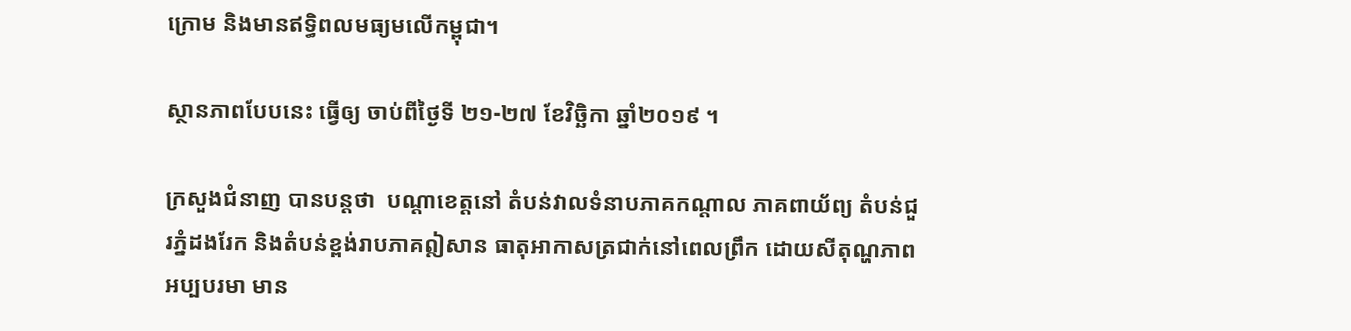ក្រោម និងមានឥទ្ធិពលមធ្យមលើកម្ពុជា។

ស្ថានភាពបែបនេះ ធ្វើឲ្យ ចាប់ពីថ្ងៃទី ២១-២៧ ខែវិច្ឆិកា ឆ្នាំ២០១៩ ។

ក្រសួងជំនាញ បានបន្តថា  បណ្តាខេត្តនៅ តំបន់វាលទំនាបភាគកណ្តាល ភាគពាយ័ព្យ តំបន់ជួរភ្នំដងរែក និងតំបន់ខ្ពង់រាបភាគឦសាន ធាតុអាកាសត្រជាក់នៅពេលព្រឹក ដោយសីតុណ្ហភាពអប្បបរមា មាន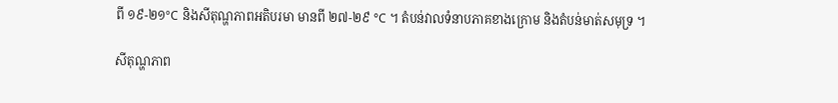ពី ១៩-២១°C និងសីតុណ្ហភាពអតិបរមា មានពី ២៧-២៩ °C ។ តំបន់វាលទំនាបភាគខាងក្រោម និងតំបន់មាត់សមុទ្រ ។

សីតុណ្ហភាព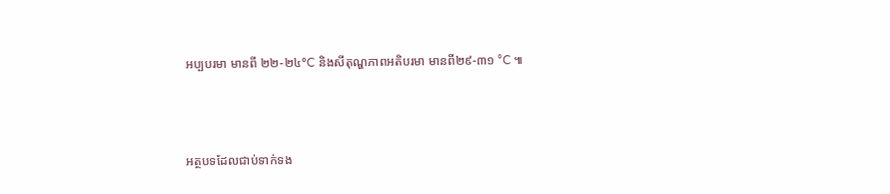អប្បបរមា មានពី ២២-២៤°C និងសីតុណ្ហភាពអតិបរមា មានពី២៩-៣១ °C ៕



អត្ថបទដែលជាប់ទាក់ទង